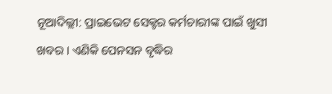ନୂଆଦିଲ୍ଲୀ: ପ୍ରାଇଭେଟ ସେକ୍ଟର କର୍ମଚାରୀଙ୍କ ପାଇଁ ଖୁସୀ ଖବର । ଏଣିକି ପେନସନ ବୃଦ୍ଧିର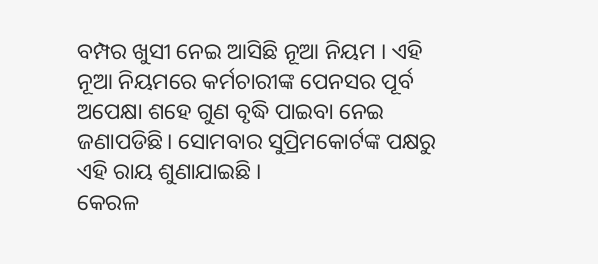ବମ୍ପର ଖୁସୀ ନେଇ ଆସିଛି ନୂଆ ନିୟମ । ଏହି ନୂଆ ନିୟମରେ କର୍ମଚାରୀଙ୍କ ପେନସର ପୂର୍ବ ଅପେକ୍ଷା ଶହେ ଗୁଣ ବୃଦ୍ଧି ପାଇବା ନେଇ ଜଣାପଡିଛି। ସୋମବାର ସୁପ୍ରିମକୋର୍ଟଙ୍କ ପକ୍ଷରୁ ଏହି ରାୟ ଶୁଣାଯାଇଛି ।
କେରଳ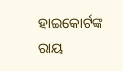ହାଇକୋର୍ଟଙ୍କ ରାୟ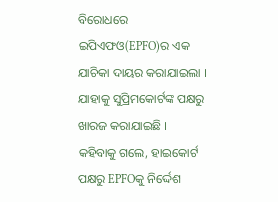ବିରୋଧରେ ଇପିଏଫଓ(EPFO)ର ଏକ ଯାଚିକା ଦାୟର କରାଯାଇଲା । ଯାହାକୁ ସୁପ୍ରିମକୋର୍ଟଙ୍କ ପକ୍ଷରୁ ଖାରଜ କରାଯାଇଛି । କହିବାକୁ ଗଲେ, ହାଇକୋର୍ଟ ପକ୍ଷରୁ EPFOକୁ ନିର୍ଦ୍ଦେଶ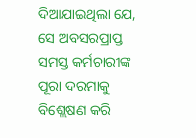ଦିଆଯାଇଥିଲା ଯେ, ସେ ଅବସରପ୍ରାପ୍ତ ସମସ୍ତ କର୍ମଚାରୀଙ୍କ ପୂରା ଦରମାକୁ ବିଶ୍ଲେଷଣ କରି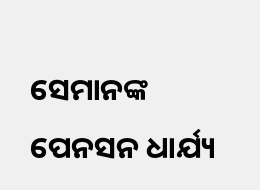ସେମାନଙ୍କ ପେନସନ ଧାର୍ଯ୍ୟ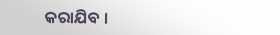କରାଯିବ ।